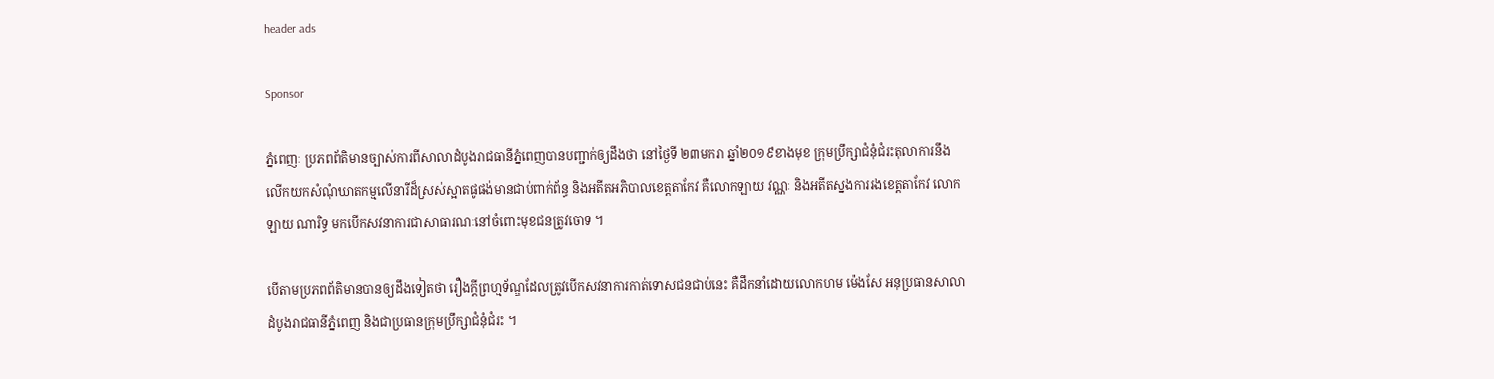header ads

Sponsor

ភ្នំពេញៈ ប្រភពព័តិមានច្បាស់ការពីសាលាដំបូងរាជធានីភ្នំពេញបានបញ្ជាក់ឲ្យដឹងថា នៅថ្ងៃទី ២៣មករា ឆ្នាំ២០១៩ខាងមុខ ក្រុមប្រឹក្សាជំនុំជំរះតុលាការនឹងលើកយកសំណុំឃាតកម្មលើនារីដ៏ស្រស់ស្អាតផូផង់មានជាប់ពាក់ព័ន្ធ និងអតីតអភិបាលខេត្តតាកែវ គឺលោកឡាយ វណ្ណៈ និងអតីតស្នងការរងខេត្តតាកែវ លោកឡាយ ណារិទ្ធ មកបើកសវនាការជាសាធារណៈនៅចំពោះមុខជនត្រូវចោទ ។

បើតាមប្រភពព័តិមានបានឲ្យដឹងទៀតថា រឿងក្ដីព្រហ្មទ័ណ្ឌដែលត្រូវបើកសវនាការកាត់ទោសជនជាប់នេះ គឺដឹកនាំដោយលោកហម ម៉េងសែ អនុប្រធានសាលាដំបូងរាជធានីភ្នំពេញ និងជាប្រធានក្រុមប្រឹក្សាជំនុំជំរះ ។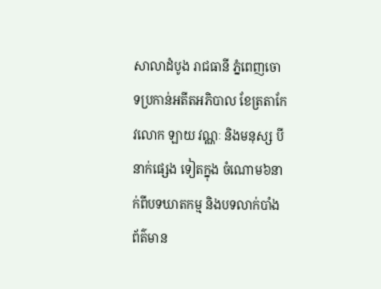សាលាដំបូង រាជធានី ភ្នំពេញចោទប្រកាន់អតីតអភិបាល ខែត្រតាកែវលោក ឡាយ វណ្ណៈ និងមនុស្ស បីនាក់ផ្សេង ទៀតក្នុង ចំណោម៦នាក់ពីបទឃាតកម្ម និងបទលាក់បាំងព័ត៌មាន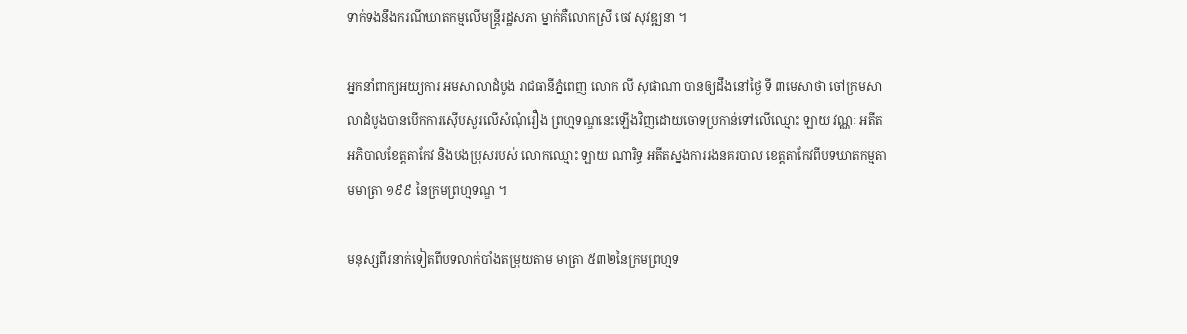ទាក់ទងនឹងករណីឃាតកម្មលើមន្ត្រីរដ្ឋសភា ម្នាក់គឺលោកស្រី ចេវ សុវឌ្ឍនា ។

អ្នកនាំពាក្យអយ្យការ អមសាលាដំបូង រាជធានីភ្នំពេញ លោក លី សុផាណា បានឲ្យដឹងនៅថ្ងៃ ទី ៣មេសាថា ចៅក្រមសាលាដំបូងបានបើកការស៊ើបសួរលើសំណុំរឿង ព្រហ្មទណ្ឌនេះឡើងវិញដោយចោទប្រកាន់ទៅលើឈ្មោះ ឡាយ វណ្ណៈ អតីត អភិបាលខែត្តតាកែវ និងបងប្រុសរបស់ លោកឈ្មោះ ឡាយ ណារិទ្ធ អតីតស្នងការរងនគរបាល ខេត្តតាកែវពីបទឃាតកម្មតាមមាត្រា ១៩៩ នៃក្រមព្រហ្មទណ្ឌ ។

មនុស្សពីរនាក់ទៀតពីបទលាក់បាំងតម្រុយតាម មាត្រា ៥៣២នៃក្រមព្រហ្មទ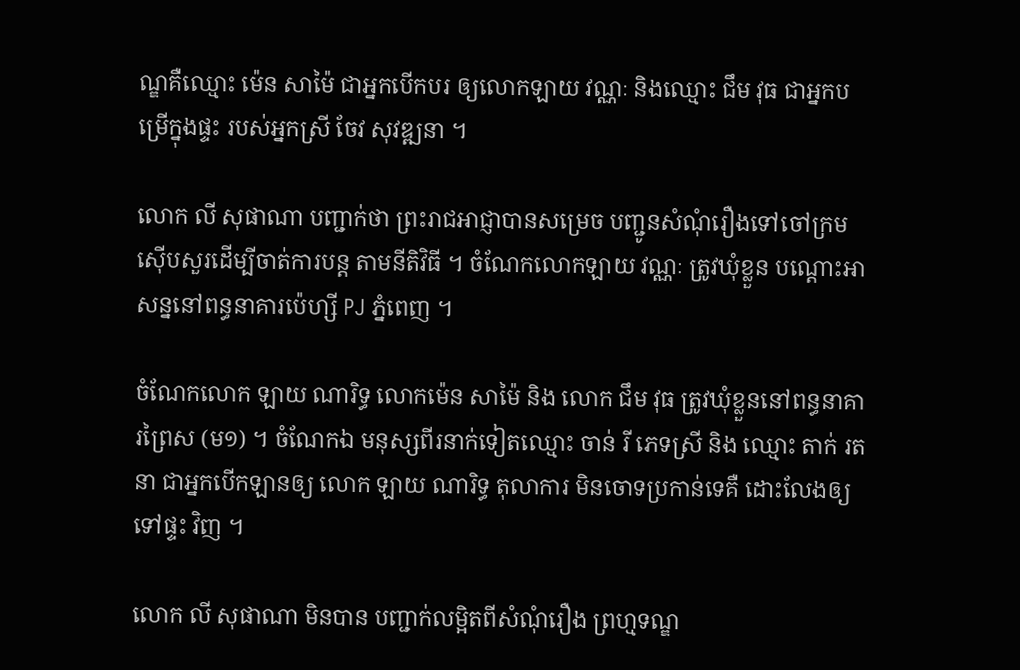ណ្ឌគឺឈ្មោះ ម៉េន សាម៉ៃ ជាអ្នកបើកបរ ឲ្យលោកឡាយ វណ្ណៈ និងឈ្មោះ ជឹម វុធ ជាអ្នកបម្រើក្នុងផ្ទះ របស់អ្នកស្រី ចែវ សុវឌ្ឍនា ។

លោក លី សុផាណា បញ្ជាក់ថា ព្រះរាជអាជ្ញាបានសម្រេច បញ្ជូនសំណុំរឿងទៅចៅក្រមស៊ើបសួរដើម្បីចាត់ការបន្ត តាមនីតិវិធី ។ ចំណែកលោកឡាយ វណ្ណៈ ត្រូវឃុំខ្លួន បណ្ដោះអាសន្ននៅពន្ធនាគារប៉េហ្សី PJ ភ្នំពេញ ។

ចំណែកលោក ឡាយ ណារិទ្ធ លោកម៉េន សាម៉ៃ និង លោក ជឹម វុធ ត្រូវឃុំខ្លួននៅពន្ធនាគារព្រៃស (ម១) ។ ចំណែកឯ មនុស្សពីរនាក់ទៀតឈ្មោះ ចាន់ រី ភេទស្រី និង ឈ្មោះ តាក់ រតនា ជាអ្នកបើកឡានឲ្យ លោក ឡាយ ណារិទ្ធ តុលាការ មិនចោទប្រកាន់ទេគឺ ដោះលែងឲ្យទៅផ្ទះ វិញ ។

លោក លី សុផាណា មិនបាន បញ្ជាក់លម្អិតពីសំណុំរឿង ព្រហ្មទណ្ឌ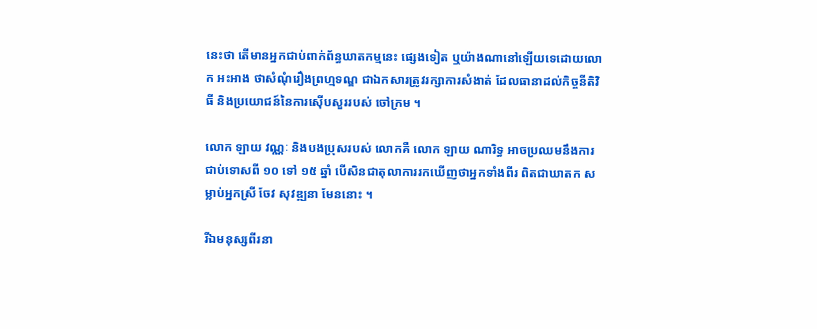នេះថា តើមានអ្នកជាប់ពាក់ព័ន្ធឃាតកម្មនេះ ផ្សេងទៀត ឬយ៉ាងណានៅឡើយទេដោយលោក អះអាង ថាសំណុំរឿងព្រហ្មទណ្ឌ ជាឯកសារត្រូវរក្សាការសំងាត់ ដែលធានាដល់កិច្ចនីតិវិធី និងប្រយោជន៍នៃការស៊ើបសួររបស់ ចៅក្រម ។

លោក ឡាយ វណ្ណៈ និងបងប្រុសរបស់ លោកគឺ លោក ឡាយ ណារិទ្ធ អាចប្រឈមនឹងការជាប់ទោសពី ១០ ទៅ ១៥ ឆ្នាំ បើសិនជាតុលាការរកឃើញថាអ្នកទាំងពីរ ពិតជាឃាតក សម្លាប់អ្នកស្រី ចែវ សុវឌ្ឍនា មែននោះ ។

រីឯមនុស្សពីរនា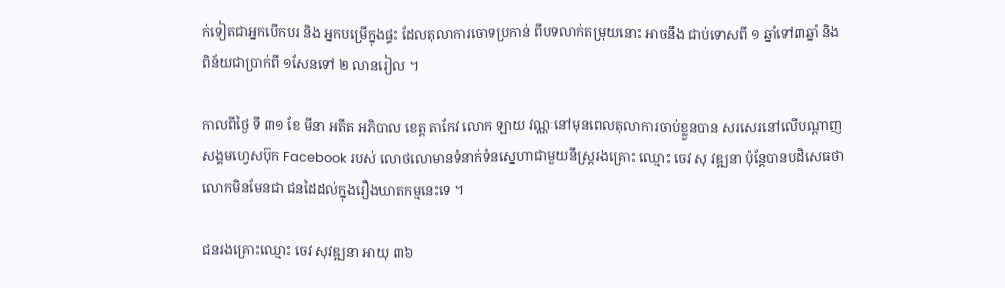ក់ទៀតជាអ្នកបើកបរ និង អ្នកបម្រើក្នុងផ្ទះ ដែលតុលាការចោទប្រកាន់ ពីបទលាក់តម្រុយនោះ អាចនឹង ជាប់ទោសពី ១ ឆ្នាំទៅ៣ឆ្នាំ និងពិន័យជាប្រាក់ពី ១សែនទៅ ២ លានរៀល ។

កាលពីថ្ងៃ ទី ៣១ ខែ មីនា អតីត អភិបាល ខេត្ត តាកែវ លោក ឡាយ វណ្ណៈនៅមុនពេលតុលាការចាប់ខ្លួនបាន សរសេរនៅលើបណ្ដាញសង្គមហ្វេសប៊ុក Facebook របស់ លោថលោមានទំនាក់ទំនស្នេហាជាមួយនឹស្ត្ររងគ្រោះ ឈ្មោះ ចេវ សុ វឌ្ឍនា ប៉ុន្តែបានបដិសេធថាលោកមិនមែនជា ជនដៃដល់ក្នុងរឿងឃាតកម្មនេះទេ ។

ជនរងគ្រោះឈ្មោះ ចេវ សុវឌ្ឍនា អាយុ ៣៦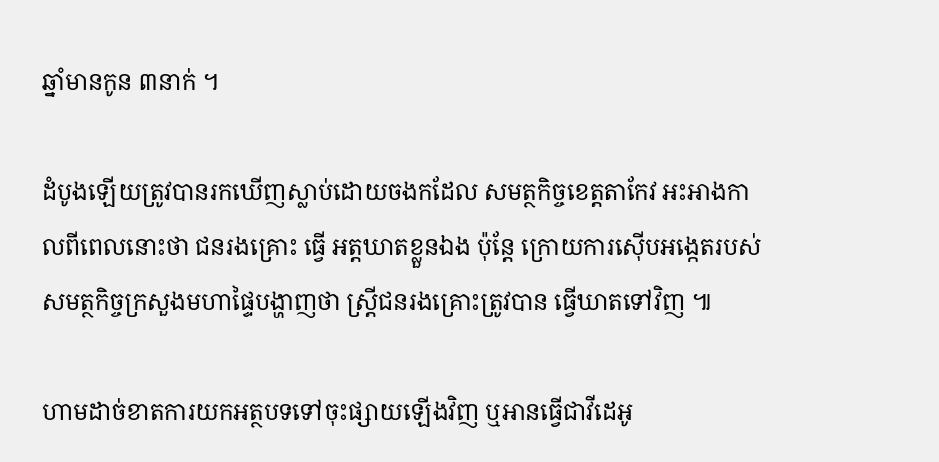ឆ្នាំមានកូន ៣នាក់ ។

ដំបូងឡើយត្រូវបានរកឃើញស្លាប់ដោយចងកដែល សមត្ថកិច្ចខេត្តតាកែវ អះអាងកាលពីពេលនោះថា ជនរងគ្រោះ ធ្វើ អត្តឃាតខ្លួនឯង ប៉ុន្តែ ក្រោយការស៊ើបអង្កេតរបស់សមត្ថកិច្ចក្រសួងមហាផ្ទៃបង្ហាញថា ស្ត្រីជនរងគ្រោះត្រូវបាន ធ្វើឃាតទៅវិញ ៕

ហាមដាច់ខាតការយកអត្ថបទទៅចុះផ្សាយឡើងវិញ ឬអានធ្វើជាវីដេអូ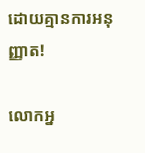ដោយគ្មានការអនុញ្ញាត!

លោកអ្ន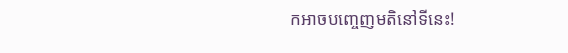កអាចបញ្ចេញមតិនៅទីនេះ!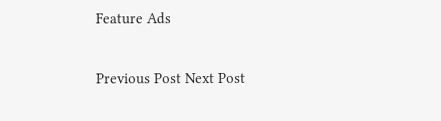Feature Ads

Previous Post Next Post